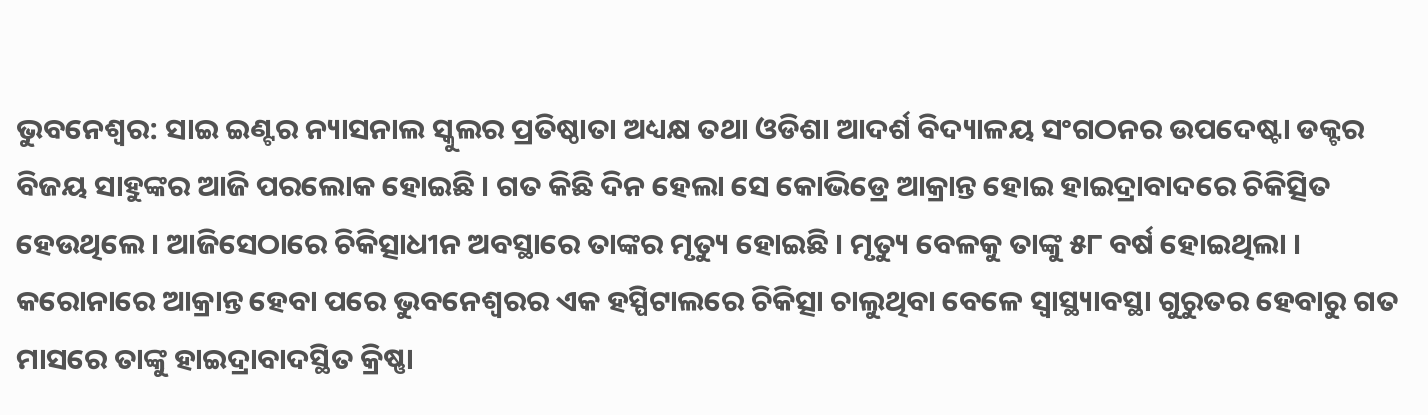ଭୁବନେଶ୍ୱର: ସାଇ ଇଣ୍ଟର ନ୍ୟାସନାଲ ସ୍କୁଲର ପ୍ରତିଷ୍ଠାତା ଅଧ୍ୟକ୍ଷ ତଥା ଓଡିଶା ଆଦର୍ଶ ବିଦ୍ୟାଳୟ ସଂଗଠନର ଉପଦେଷ୍ଟା ଡକ୍ଟର ବିଜୟ ସାହୁଙ୍କର ଆଜି ପରଲୋକ ହୋଇଛି । ଗତ କିଛି ଦିନ ହେଲା ସେ କୋଭିଡ୍ରେ ଆକ୍ରାନ୍ତ ହୋଇ ହାଇଦ୍ରାବାଦରେ ଚିକିତ୍ସିତ ହେଉଥିଲେ । ଆଜିସେଠାରେ ଚିକିତ୍ସାଧୀନ ଅବସ୍ଥାରେ ତାଙ୍କର ମୃତ୍ୟୁ ହୋଇଛି । ମୃତ୍ୟୁ ବେଳକୁ ତାଙ୍କୁ ୫୮ ବର୍ଷ ହୋଇଥିଲା ।
କରୋନାରେ ଆକ୍ରାନ୍ତ ହେବା ପରେ ଭୁବନେଶ୍ୱରର ଏକ ହସ୍ପିଟାଲରେ ଚିକିତ୍ସା ଚାଲୁଥିବା ବେଳେ ସ୍ୱାସ୍ଥ୍ୟାବସ୍ଥା ଗୁରୁତର ହେବାରୁ ଗତ ମାସରେ ତାଙ୍କୁ ହାଇଦ୍ରାବାଦସ୍ଥିତ କ୍ରିଷ୍ଣା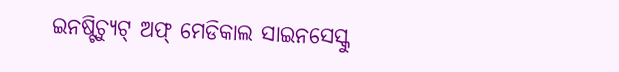ଇନଷ୍ଟିଚ୍ୟୁଟ୍ ଅଫ୍ ମେଡିକାଲ ସାଇନସେସ୍କୁ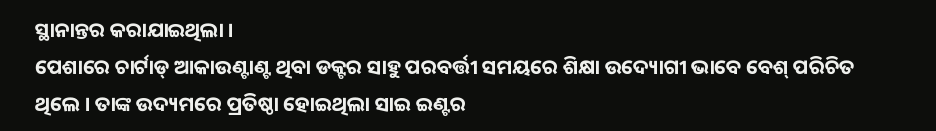ସ୍ଥାନାନ୍ତର କରାଯାଇଥିଲା ।
ପେଶାରେ ଚାର୍ଟାଡ୍ ଆକାଉଣ୍ଟାଣ୍ଟ ଥିବା ଡକ୍ଟର ସାହୁ ପରବର୍ତ୍ତୀ ସମୟରେ ଶିକ୍ଷା ଉଦ୍ୟୋଗୀ ଭାବେ ବେଶ୍ ପରିଚିତ ଥିଲେ । ତାଙ୍କ ଉଦ୍ୟମରେ ପ୍ରତିଷ୍ଠା ହୋଇଥିଲା ସାଇ ଇଣ୍ଟର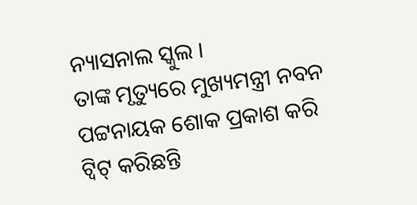ନ୍ୟାସନାଲ ସ୍କୁଲ ।
ତାଙ୍କ ମୃତ୍ୟୁରେ ମୁଖ୍ୟମନ୍ତ୍ରୀ ନବନ ପଟ୍ଟନାୟକ ଶୋକ ପ୍ରକାଶ କରି ଟ୍ୱିଟ୍ କରିଛନ୍ତି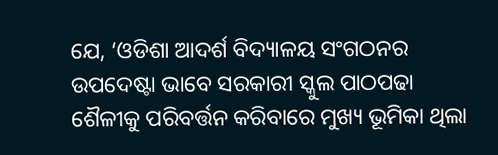ଯେ, ‘ଓଡିଶା ଆଦର୍ଶ ବିଦ୍ୟାଳୟ ସଂଗଠନର ଉପଦେଷ୍ଟା ଭାବେ ସରକାରୀ ସ୍କୁଲ ପାଠପଢା ଶୈଳୀକୁ ପରିବର୍ତ୍ତନ କରିବାରେ ମୁଖ୍ୟ ଭୂମିକା ଥିଲା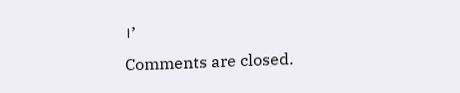।’
Comments are closed.